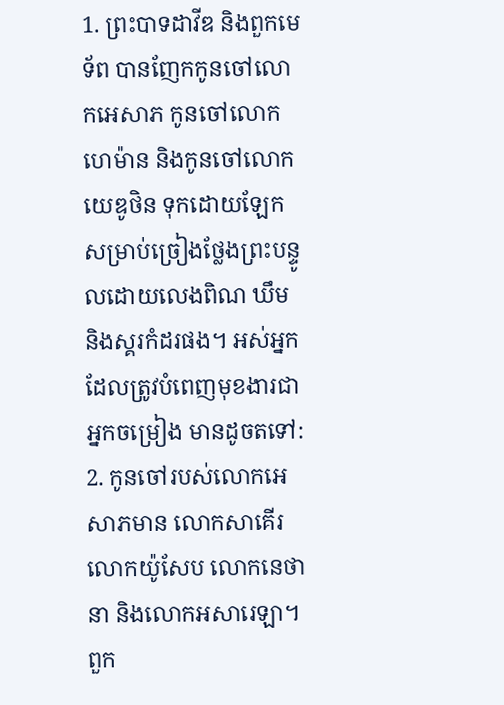1. ព្រះបាទដាវីឌ និងពួកមេទ័ព បានញែកកូនចៅលោកអេសាភ កូនចៅលោកហេម៉ាន និងកូនចៅលោកយេឌូថិន ទុកដោយឡែកសម្រាប់ច្រៀងថ្លែងព្រះបន្ទូលដោយលេងពិណ ឃឹម និងស្គរកំដរផង។ អស់អ្នកដែលត្រូវបំពេញមុខងារជាអ្នកចម្រៀង មានដូចតទៅ:
2. កូនចៅរបស់លោកអេសាភមាន លោកសាគើរ លោកយ៉ូសែប លោកនេថានា និងលោកអសារេឡា។ ពួក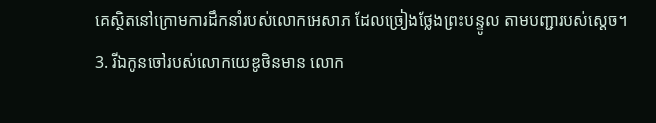គេស្ថិតនៅក្រោមការដឹកនាំរបស់លោកអេសាភ ដែលច្រៀងថ្លែងព្រះបន្ទូល តាមបញ្ជារបស់ស្ដេច។
3. រីឯកូនចៅរបស់លោកយេឌូថិនមាន លោក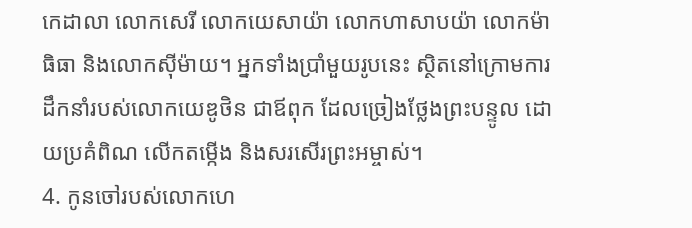កេដាលា លោកសេរី លោកយេសាយ៉ា លោកហាសាបយ៉ា លោកម៉ាធិធា និងលោកស៊ីម៉ាយ។ អ្នកទាំងប្រាំមួយរូបនេះ ស្ថិតនៅក្រោមការដឹកនាំរបស់លោកយេឌូថិន ជាឪពុក ដែលច្រៀងថ្លែងព្រះបន្ទូល ដោយប្រគំពិណ លើកតម្កើង និងសរសើរព្រះអម្ចាស់។
4. កូនចៅរបស់លោកហេ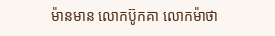ម៉ានមាន លោកប៊ូកគា លោកម៉ាថា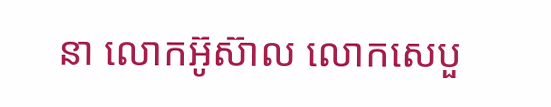នា លោកអ៊ូស៊ាល លោកសេបួ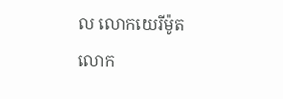ល លោកយេរីម៉ូត លោក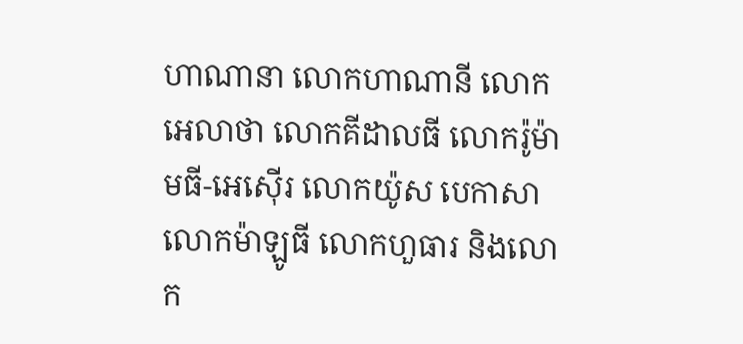ហាណានា លោកហាណានី លោកអេលាថា លោកគីដាលធី លោករ៉ូម៉ាមធី-អេស៊ើរ លោកយ៉ូស បេកាសា លោកម៉ាឡូធី លោកហួធារ និងលោក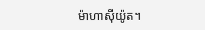ម៉ាហាស៊ីយ៉ូត។